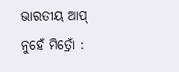ଭାରତୀୟ ଆପ୍ ନୁହେଁ ମିତ୍ରୋଁ :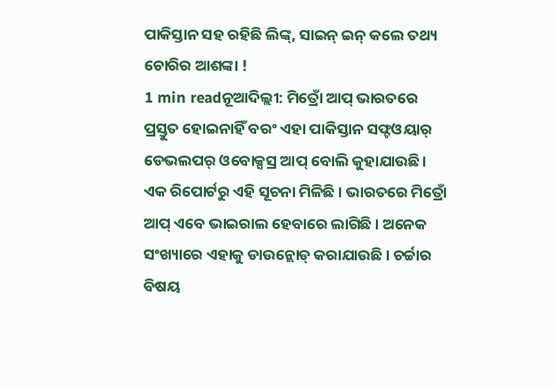ପାକିସ୍ତାନ ସହ ରହିଛି ଲିଙ୍କ୍, ସାଇନ୍ ଇନ୍ କଲେ ତଥ୍ୟ ଚୋରିର ଆଶଙ୍କା !
1 min readନୂଆଦିଲ୍ଲୀ: ମିତ୍ରୋଁ ଆପ୍ ଭାରତରେ ପ୍ରସ୍ତୁତ ହୋଇନାହିଁ ବରଂ ଏହା ପାକିସ୍ତାନ ସଫ୍ଟଓୟାର୍ ଡେଭଲପର୍ ଓବୋକ୍ସସ୍ର ଆପ୍ ବୋଲି କୁହାଯାଉଛି । ଏକ ରିପୋର୍ଟରୁ ଏହି ସୂଚନା ମିଳିଛି । ଭାରତରେ ମିତ୍ରୋଁ ଆପ୍ ଏବେ ଭାଇରାଲ ହେବାରେ ଲାଗିଛି । ଅନେକ ସଂଖ୍ୟାରେ ଏହାକୁ ଡାଉନ୍ଲୋଡ୍ କରାଯାଉଛି । ଚର୍ଚ୍ଚାର ବିଷୟ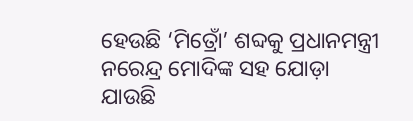ହେଉଛି ‘ମିତ୍ରୋଁ’ ଶବ୍ଦକୁ ପ୍ରଧାନମନ୍ତ୍ରୀ ନରେନ୍ଦ୍ର ମୋଦିଙ୍କ ସହ ଯୋଡ଼ା ଯାଉଛି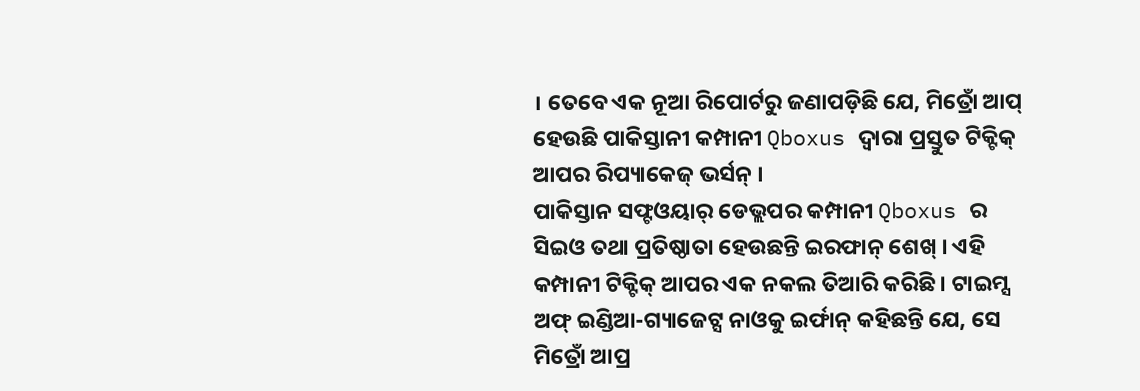। ତେବେ ଏକ ନୂଆ ରିପୋର୍ଟରୁ ଜଣାପଡ଼ିଛି ଯେ, ମିତ୍ରୋଁ ଆପ୍ ହେଉଛି ପାକିସ୍ତାନୀ କମ୍ପାନୀ Qboxus ଦ୍ୱାରା ପ୍ରସ୍ତୁତ ଟିକ୍ଟିକ୍ ଆପର ରିପ୍ୟାକେଜ୍ ଭର୍ସନ୍ ।
ପାକିସ୍ତାନ ସଫ୍ଟଓୟାର୍ ଡେଭ୍ଲପର କମ୍ପାନୀ Qboxus ର ସିଇଓ ତଥା ପ୍ରତିଷ୍ଠାତା ହେଉଛନ୍ତି ଇରଫାନ୍ ଶେଖ୍ । ଏହି କମ୍ପାନୀ ଟିକ୍ଟିକ୍ ଆପର ଏକ ନକଲ ତିଆରି କରିଛି । ଟାଇମ୍ସ ଅଫ୍ ଇଣ୍ଡିଆ-ଗ୍ୟାଜେଟ୍ସ ନାଓକୁ ଇର୍ଫାନ୍ କହିଛନ୍ତି ଯେ, ସେ ମିତ୍ରୋଁ ଆପ୍ର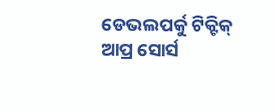ଡେଭଲପର୍କୁ ଟିକ୍ଟିକ୍ ଆପ୍ର ସୋର୍ସ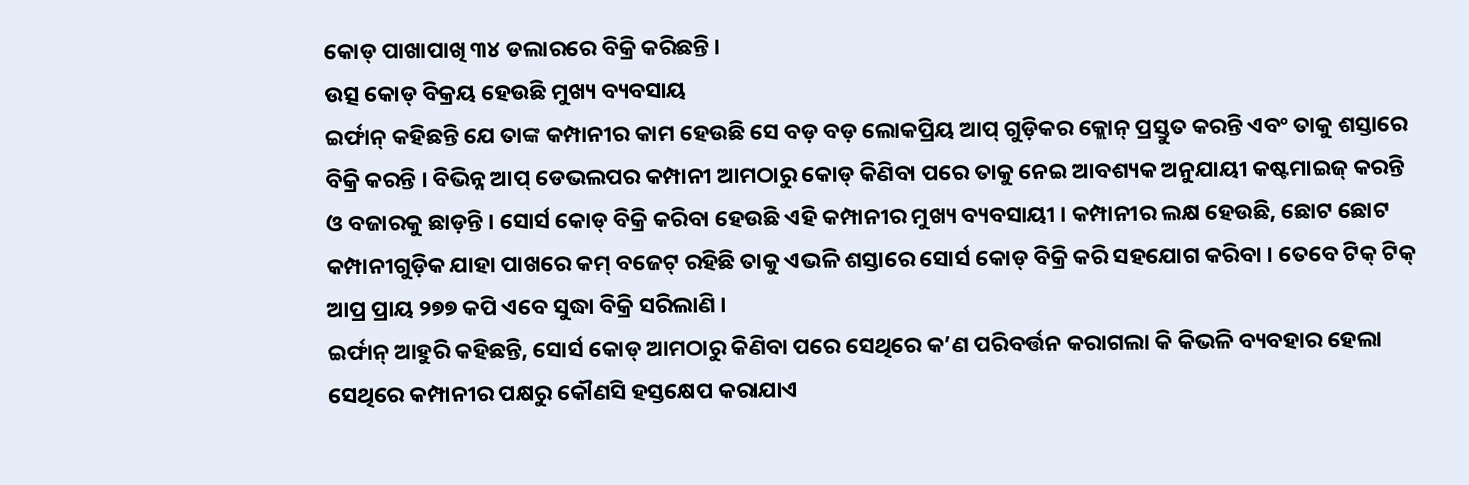କୋଡ୍ ପାଖାପାଖି ୩୪ ଡଲାରରେ ବିକ୍ରି କରିଛନ୍ତି ।
ଉତ୍ସ କୋଡ୍ ବିକ୍ରୟ ହେଉଛି ମୁଖ୍ୟ ବ୍ୟବସାୟ
ଇର୍ଫାନ୍ କହିଛନ୍ତି ଯେ ତାଙ୍କ କମ୍ପାନୀର କାମ ହେଉଛି ସେ ବଡ଼ ବଡ଼ ଲୋକପ୍ରିୟ ଆପ୍ ଗୁଡ଼ିକର କ୍ଲୋନ୍ ପ୍ରସ୍ତୁତ କରନ୍ତି ଏବଂ ତାକୁ ଶସ୍ତାରେ ବିକ୍ରି କରନ୍ତି । ବିଭିନ୍ନ ଆପ୍ ଡେଭଲପର କମ୍ପାନୀ ଆମଠାରୁ କୋଡ୍ କିଣିବା ପରେ ତାକୁ ନେଇ ଆବଶ୍ୟକ ଅନୁଯାୟୀ କଷ୍ଟମାଇଜ୍ କରନ୍ତି ଓ ବଜାରକୁ ଛାଡ଼ନ୍ତି । ସୋର୍ସ କୋଡ୍ ବିକ୍ରି କରିବା ହେଉଛି ଏହି କମ୍ପାନୀର ମୁଖ୍ୟ ବ୍ୟବସାୟୀ । କମ୍ପାନୀର ଲକ୍ଷ ହେଉଛି, ଛୋଟ ଛୋଟ କମ୍ପାନୀଗୁଡ଼ିକ ଯାହା ପାଖରେ କମ୍ ବଜେଟ୍ ରହିଛି ତାକୁ ଏଭଳି ଶସ୍ତାରେ ସୋର୍ସ କୋଡ୍ ବିକ୍ରି କରି ସହଯୋଗ କରିବା । ତେବେ ଟିକ୍ ଟିକ୍ ଆପ୍ର ପ୍ରାୟ ୨୭୭ କପି ଏବେ ସୁଦ୍ଧା ବିକ୍ରି ସରିଲାଣି ।
ଇର୍ଫାନ୍ ଆହୁରି କହିଛନ୍ତି, ସୋର୍ସ କୋଡ୍ ଆମଠାରୁ କିଣିବା ପରେ ସେଥିରେ କ’ଣ ପରିବର୍ତ୍ତନ କରାଗଲା କି କିଭଳି ବ୍ୟବହାର ହେଲା ସେଥିରେ କମ୍ପାନୀର ପକ୍ଷରୁ କୌଣସି ହସ୍ତକ୍ଷେପ କରାଯାଏ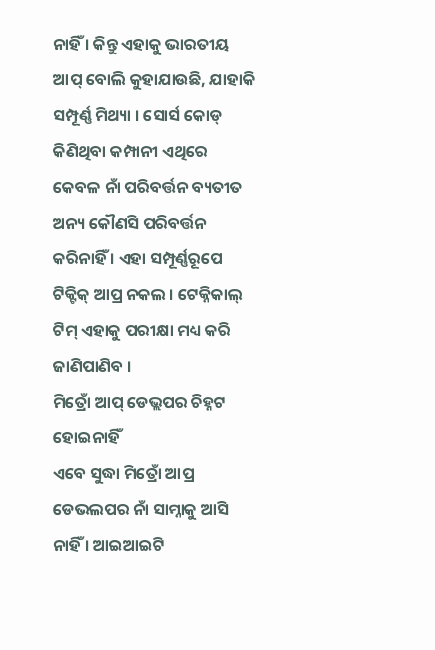ନାହିଁ । କିନ୍ତୁ ଏହାକୁ ଭାରତୀୟ ଆପ୍ ବୋଲି କୁହାଯାଉଛି, ଯାହାକି ସମ୍ପୂର୍ଣ୍ଣ ମିଥ୍ୟା । ସୋର୍ସ କୋଡ୍ କିଣିଥିବା କମ୍ପାନୀ ଏଥିରେ କେବଳ ନାଁ ପରିବର୍ତ୍ତନ ବ୍ୟତୀତ ଅନ୍ୟ କୌଣସି ପରିବର୍ତ୍ତନ କରିନାହିଁ । ଏହା ସମ୍ପୂର୍ଣ୍ଣରୂପେ ଟିକ୍ଟିକ୍ ଆପ୍ର ନକଲ । ଟେକ୍ନିକାଲ୍ ଟିମ୍ ଏହାକୁ ପରୀକ୍ଷା ମଧ୍ୟ କରି ଜାଣିପାଣିବ ।
ମିତ୍ରୋଁ ଆପ୍ ଡେଭ୍ଲପର ଚିହ୍ନଟ ହୋଇନାହିଁ
ଏବେ ସୁଦ୍ଧା ମିତ୍ରୋଁ ଆପ୍ର ଡେଭଲପର ନାଁ ସାମ୍ନାକୁ ଆସି ନାହିଁ । ଆଇଆଇଟି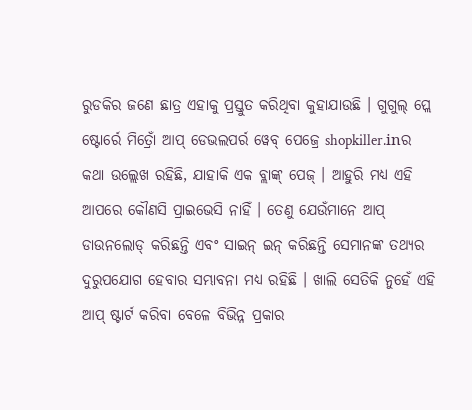ରୁଡକିର ଜଣେ ଛାତ୍ର ଏହାକୁ ପ୍ରସ୍ତୁତ କରିଥିବା କୁହାଯାଉଛି । ଗୁଗୁଲ୍ ପ୍ଲେ ଷ୍ଟୋର୍ରେ ମିତ୍ରୋଁ ଆପ୍ ଡେଭଲପର୍ର ୱେବ୍ ପେଜ୍ରେ shopkiller.inର କଥା ଉଲ୍ଲେଖ ରହିଛି, ଯାହାକି ଏକ ବ୍ଲାଙ୍କ୍ ପେଜ୍ । ଆହୁରି ମଧ୍ୟ ଏହି ଆପରେ କୌଣସି ପ୍ରାଇଭେସି ନାହିଁ । ତେଣୁ ଯେଉଁମାନେ ଆପ୍ ଡାଉନଲୋଡ୍ କରିଛନ୍ତି ଏବଂ ସାଇନ୍ ଇନ୍ କରିଛନ୍ତି ସେମାନଙ୍କ ତଥ୍ୟର ଦୁରୁପଯୋଗ ହେବାର ସମ୍ଭାବନା ମଧ୍ୟ ରହିଛି । ଖାଲି ସେତିକି ନୁହେଁ ଏହି ଆପ୍ ଷ୍ଟାର୍ଟ କରିବା ବେଳେ ବିଭିନ୍ନ ପ୍ରକାର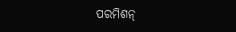ପରମିଶନ୍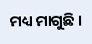ମଧ୍ୟ ମାଗୁଛି ।